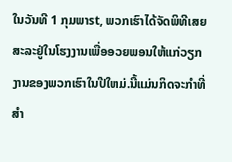ໃນວັນທີ 1 ກຸມພາst, ພວກເຮົາໄດ້ຈັດພິທີເສຍສະລະຢູ່ໃນໂຮງງານເພື່ອອວຍພອນໃຫ້ແກ່ວຽກງານຂອງພວກເຮົາໃນປີໃຫມ່.ນີ້ແມ່ນກິດຈະກໍາທີ່ສໍາ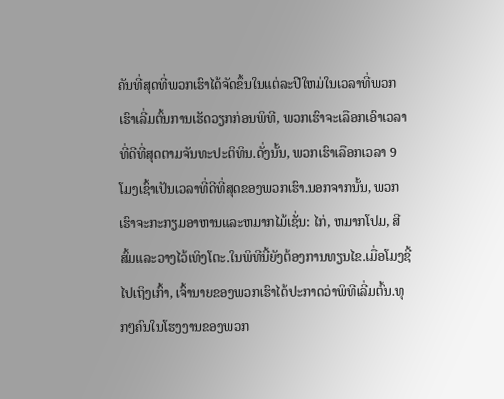ຄັນທີ່ສຸດທີ່ພວກເຮົາໄດ້ຈັດຂຶ້ນໃນແຕ່ລະປີໃຫມ່ໃນເວລາທີ່ພວກເຮົາເລີ່ມຕົ້ນການເຮັດວຽກກ່ອນພິທີ, ພວກເຮົາຈະເລືອກເອົາເວລາທີ່ດີທີ່ສຸດຕາມຈັນທະປະຕິທິນ.ດັ່ງນັ້ນ, ພວກເຮົາເລືອກເວລາ 9 ໂມງເຊົ້າເປັນເວລາທີ່ດີທີ່ສຸດຂອງພວກເຮົາ.ນອກຈາກນັ້ນ, ພວກເຮົາຈະກະກຽມອາຫານແລະຫມາກໄມ້ເຊັ່ນ: ໄກ່, ຫມາກໂປມ, ສີສົ້ມແລະວາງໄວ້ເທິງໂຕະ.ໃນພິທີນີ້ຍັງຕ້ອງການທຽນໄຂ.ເມື່ອໂມງຊີ້ໄປເຖິງເກົ້າ, ເຈົ້ານາຍຂອງພວກເຮົາໄດ້ປະກາດວ່າພິທີເລີ່ມຕົ້ນ.ທຸກໆຄົນໃນໂຮງງານຂອງພວກ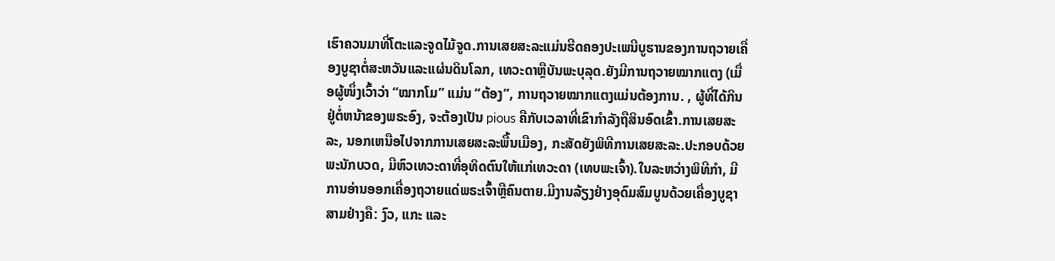ເຮົາຄວນມາທີ່ໂຕະແລະຈູດໄມ້ຈູດ.ການເສຍສະລະແມ່ນຮີດຄອງປະເພນີບູຮານຂອງການຖວາຍເຄື່ອງບູຊາຕໍ່ສະຫວັນແລະແຜ່ນດິນໂລກ, ເທວະດາຫຼືບັນພະບຸລຸດ.ຍັງມີການຖວາຍໝາກແຕງ (ເມື່ອຜູ້ໜຶ່ງເວົ້າວ່າ “ໝາກໂມ” ແມ່ນ “ຕ້ອງ”, ການຖວາຍໝາກແຕງແມ່ນຕ້ອງການ. , ຜູ້ທີ່ໄດ້ກິນຢູ່ຕໍ່ຫນ້າຂອງພຣະອົງ, ຈະຕ້ອງເປັນ pious ຄືກັບເວລາທີ່ເຂົາກໍາລັງຖືສິນອົດເຂົ້າ.ການເສຍສະລະ, ນອກເຫນືອໄປຈາກການເສຍສະລະພື້ນເມືອງ, ກະສັດຍັງພິທີການເສຍສະລະ.ປະກອບດ້ວຍພະນັກບວດ, ມີຫົວເທວະດາທີ່ອຸທິດຕົນໃຫ້ແກ່ເທວະດາ (ເທບພະເຈົ້າ).ໃນລະຫວ່າງພິທີກໍາ, ມີການອ່ານອອກເຄື່ອງຖວາຍແດ່ພຣະເຈົ້າຫຼືຄົນຕາຍ.ມີງານລ້ຽງຢ່າງອຸດົມສົມບູນດ້ວຍເຄື່ອງບູຊາສາມຢ່າງຄື: ງົວ, ແກະ ແລະ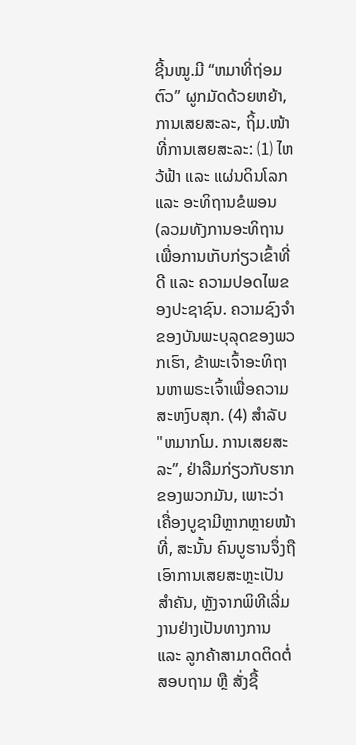ຊີ້ນໝູ.ມີ “ຫມາທີ່ຖ່ອມຕົວ” ຜູກມັດດ້ວຍຫຍ້າ, ການເສຍສະລະ, ຖິ້ມ.ໜ້າທີ່ການເສຍສະລະ: ⑴ ໄຫວ້ຟ້າ ແລະ ແຜ່ນດິນໂລກ ແລະ ອະທິຖານຂໍພອນ (ລວມທັງການອະທິຖານເພື່ອການເກັບກ່ຽວເຂົ້າທີ່ດີ ແລະ ຄວາມປອດໄພຂອງປະຊາຊົນ. ຄວາມຊົງຈຳຂອງບັນພະບຸລຸດຂອງພວກເຮົາ, ຂ້າພະເຈົ້າອະທິຖານຫາພຣະເຈົ້າເພື່ອຄວາມສະຫງົບສຸກ. (4) ສໍາລັບ "ຫມາກໂມ. ການເສຍສະລະ”, ຢ່າລືມກ່ຽວກັບຮາກຂອງພວກມັນ, ເພາະວ່າເຄື່ອງບູຊາມີຫຼາກຫຼາຍໜ້າທີ່, ສະນັ້ນ ຄົນບູຮານຈຶ່ງຖືເອົາການເສຍສະຫຼະເປັນສຳຄັນ, ຫຼັງຈາກພິທີເລີ່ມງານຢ່າງເປັນທາງການ ແລະ ລູກຄ້າສາມາດຕິດຕໍ່ສອບຖາມ ຫຼື ສັ່ງຊື້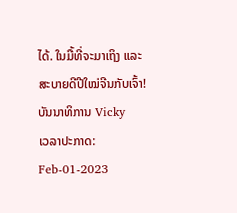ໄດ້. ໃນມື້ທີ່ຈະມາເຖິງ ແລະສະບາຍດີປີໃໝ່ຈີນກັບເຈົ້າ!
ບັນນາທິການ Vicky
ເວລາປະກາດ: Feb-01-2023